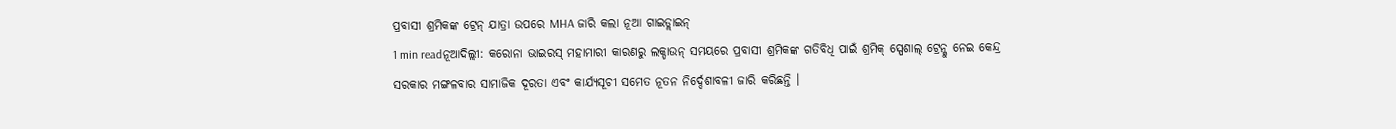ପ୍ରବାସୀ ଶ୍ରମିକଙ୍କ ଟ୍ରେନ୍ ଯାତ୍ରା ଉପରେ MHA ଜାରି କଲା ନୂଆ ଗାଇଡ୍ଲାଇନ୍
1 min readନୂଆଦିଲ୍ଲୀ: କରୋନା ଭାଇରସ୍ ମହାମାରୀ କାରଣରୁ ଲକ୍ଡାଉନ୍ ସମୟରେ ପ୍ରବାସୀ ଶ୍ରମିକଙ୍କ ଗତିବିଧି ପାଇଁ ଶ୍ରମିକ୍ ସ୍ପେଶାଲ୍ ଟ୍ରେନ୍କୁ ନେଇ କେନ୍ଦ୍ର ସରକାର ମଙ୍ଗଳବାର ସାମାଜିକ ଦୂରତା ଏବଂ କାର୍ଯ୍ୟସୂଚୀ ସମେତ ନୂତନ ନିର୍ଦ୍ଦେଶାବଳୀ ଜାରି କରିଛନ୍ତି ।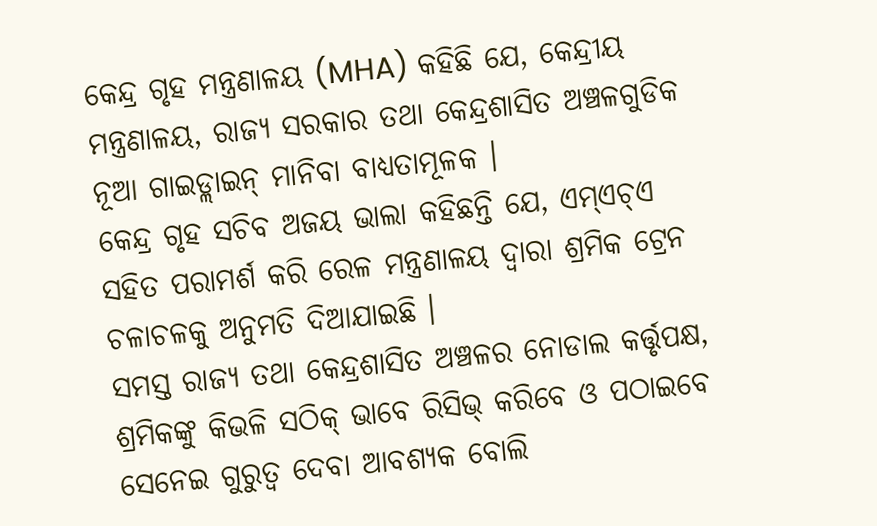କେନ୍ଦ୍ର ଗୃହ ମନ୍ତ୍ରଣାଳୟ (MHA) କହିଛି ଯେ, କେନ୍ଦ୍ରୀୟ ମନ୍ତ୍ରଣାଳୟ, ରାଜ୍ୟ ସରକାର ତଥା କେନ୍ଦ୍ରଶାସିତ ଅଞ୍ଚଳଗୁଡିକ ନୂଆ ଗାଇଡ୍ଲାଇନ୍ ମାନିବା ବାଧ୍ୟତାମୂଳକ ।
କେନ୍ଦ୍ର ଗୃହ ସଚିବ ଅଜୟ ଭାଲା କହିଛନ୍ତି ଯେ, ଏମ୍ଏଚ୍ଏ ସହିତ ପରାମର୍ଶ କରି ରେଳ ମନ୍ତ୍ରଣାଳୟ ଦ୍ୱାରା ଶ୍ରମିକ ଟ୍ରେନ ଚଳାଚଳକୁ ଅନୁମତି ଦିଆଯାଇଛି ।
ସମସ୍ତ ରାଜ୍ୟ ତଥା କେନ୍ଦ୍ରଶାସିତ ଅଞ୍ଚଳର ନୋଡାଲ କର୍ତ୍ତୃପକ୍ଷ, ଶ୍ରମିକଙ୍କୁ କିଭଳି ସଠିକ୍ ଭାବେ ରିସିଭ୍ କରିବେ ଓ ପଠାଇବେ ସେନେଇ ଗୁରୁତ୍ୱ ଦେବା ଆବଶ୍ୟକ ବୋଲି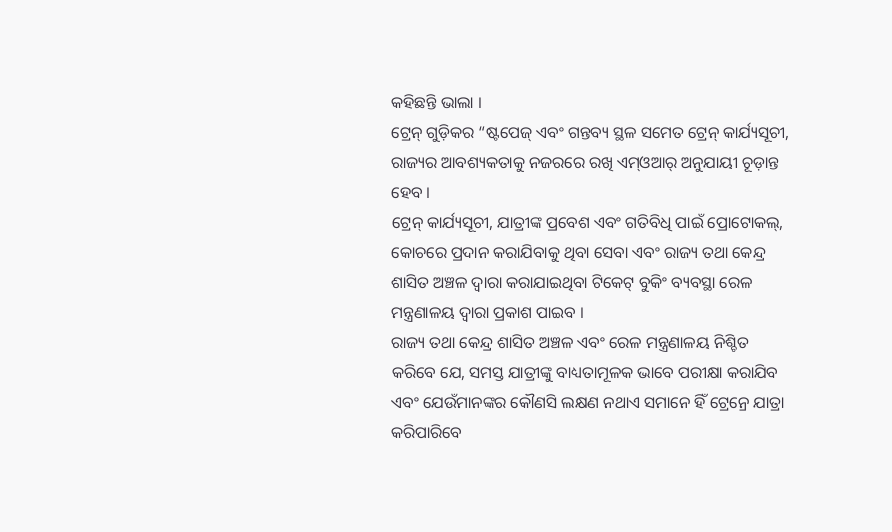କହିଛନ୍ତି ଭାଲା ।
ଟ୍ରେନ୍ ଗୁଡ଼ିକର “ଷ୍ଟପେଜ୍ ଏବଂ ଗନ୍ତବ୍ୟ ସ୍ଥଳ ସମେତ ଟ୍ରେନ୍ କାର୍ଯ୍ୟସୂଚୀ, ରାଜ୍ୟର ଆବଶ୍ୟକତାକୁ ନଜରରେ ରଖି ଏମ୍ଓଆର୍ ଅନୁଯାୟୀ ଚୂଡ଼ାନ୍ତ ହେବ ।
ଟ୍ରେନ୍ କାର୍ଯ୍ୟସୂଚୀ, ଯାତ୍ରୀଙ୍କ ପ୍ରବେଶ ଏବଂ ଗତିବିଧି ପାଇଁ ପ୍ରୋଟୋକଲ୍, କୋଚରେ ପ୍ରଦାନ କରାଯିବାକୁ ଥିବା ସେବା ଏବଂ ରାଜ୍ୟ ତଥା କେନ୍ଦ୍ର ଶାସିତ ଅଞ୍ଚଳ ଦ୍ୱାରା କରାଯାଇଥିବା ଟିକେଟ୍ ବୁକିଂ ବ୍ୟବସ୍ଥା ରେଳ ମନ୍ତ୍ରଣାଳୟ ଦ୍ୱାରା ପ୍ରକାଶ ପାଇବ ।
ରାଜ୍ୟ ତଥା କେନ୍ଦ୍ର ଶାସିତ ଅଞ୍ଚଳ ଏବଂ ରେଳ ମନ୍ତ୍ରଣାଳୟ ନିଶ୍ଚିତ କରିବେ ଯେ, ସମସ୍ତ ଯାତ୍ରୀଙ୍କୁ ବାଧ୍ୟତାମୂଳକ ଭାବେ ପରୀକ୍ଷା କରାଯିବ ଏବଂ ଯେଉଁମାନଙ୍କର କୌଣସି ଲକ୍ଷଣ ନଥାଏ ସମାନେ ହିଁ ଟ୍ରେନ୍ରେ ଯାତ୍ରା କରିପାରିବେ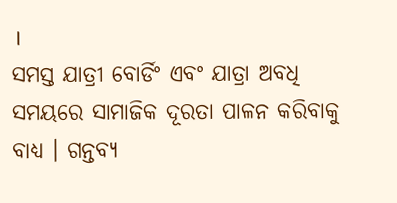।
ସମସ୍ତ ଯାତ୍ରୀ ବୋର୍ଡିଂ ଏବଂ ଯାତ୍ରା ଅବଧି ସମୟରେ ସାମାଜିକ ଦୂରତା ପାଳନ କରିବାକୁ ବାଧ୍ୟ । ଗନ୍ତବ୍ୟ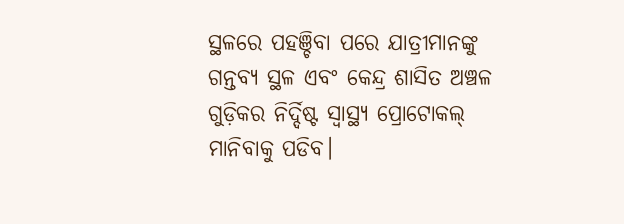ସ୍ଥଳରେ ପହଞ୍ଚିବା ପରେ ଯାତ୍ରୀମାନଙ୍କୁ ଗନ୍ତବ୍ୟ ସ୍ଥଳ ଏବଂ କେନ୍ଦ୍ର ଶାସିତ ଅଞ୍ଚଳ ଗୁଡ଼ିକର ନିର୍ଦ୍ଦିଷ୍ଟ ସ୍ୱାସ୍ଥ୍ୟ ପ୍ରୋଟୋକଲ୍ ମାନିବାକୁ ପଡିବ।